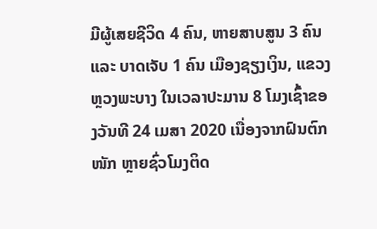ມີຜູ້ເສຍຊີວິດ 4 ຄົນ, ຫາຍສາບສູນ 3 ຄົນ ແລະ ບາດເຈັບ 1 ຄົນ ເມືອງຊຽງເງິນ, ແຂວງຫຼວງພະບາງ ໃນເວລາປະມານ 8 ໂມງເຊົ້າຂອງວັນທີ 24 ເມສາ 2020 ເນື່ອງຈາກຝົນຕົກໜັກ ຫຼາຍຊົ່ວໂມງຕິດ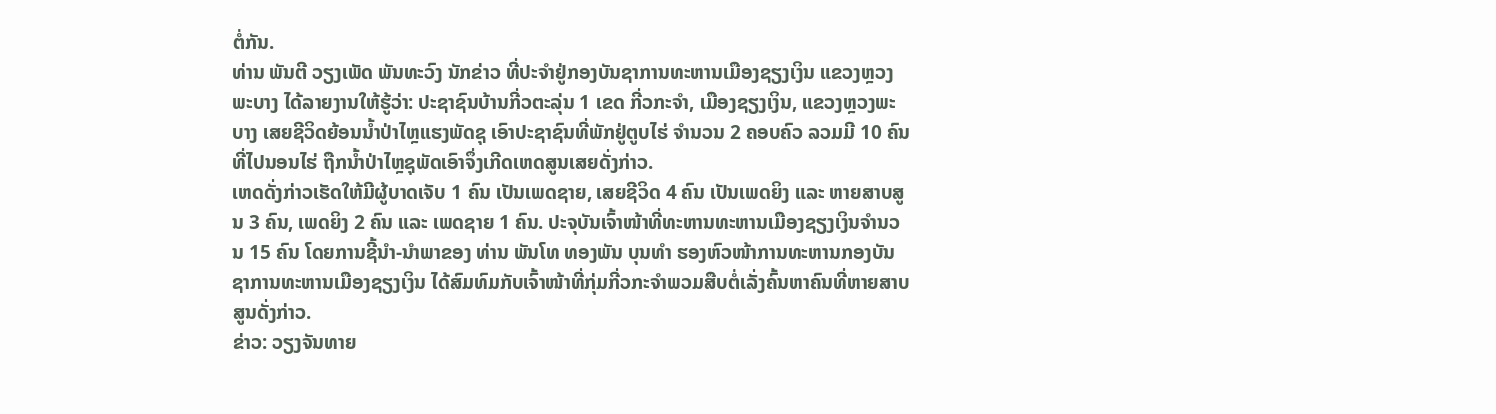ຕໍ່ກັນ.
ທ່ານ ພັນຕີ ວຽງເພັດ ພັນທະວົງ ນັກຂ່າວ ທີ່ປະຈຳຢູ່ກອງບັນຊາການທະຫານເມືອງຊຽງເງິນ ແຂວງຫຼວງພະບາງ ໄດ້ລາຍງານໃຫ້ຮູ້ວ່າ: ປະຊາຊົນບ້ານກີ່ວຕະລຸ່ນ 1 ເຂດ ກີ່ວກະຈຳ, ເມືອງຊຽງເງິນ, ແຂວງຫຼວງພະບາງ ເສຍຊີວິດຍ້ອນນ້ຳປ່າໄຫຼແຮງພັດຊຸ ເອົາປະຊາຊົນທີ່ພັກຢູ່ຕູບໄຮ່ ຈຳນວນ 2 ຄອບຄົວ ລວມມີ 10 ຄົນ ທີ່ໄປນອນໄຮ່ ຖືກນ້ຳປ່າໄຫຼຊຸພັດເອົາຈຶ່ງເກີດເຫດສູນເສຍດັ່ງກ່າວ.
ເຫດດັ່ງກ່າວເຮັດໃຫ້ມີຜູ້ບາດເຈັບ 1 ຄົນ ເປັນເພດຊາຍ, ເສຍຊີວິດ 4 ຄົນ ເປັນເພດຍິງ ແລະ ຫາຍສາບສູນ 3 ຄົນ, ເພດຍິງ 2 ຄົນ ແລະ ເພດຊາຍ 1 ຄົນ. ປະຈຸບັນເຈົ້າໜ້າທີ່ທະຫານທະຫານເມືອງຊຽງເງິນຈຳນວນ 15 ຄົນ ໂດຍການຊີ້ນຳ-ນຳພາຂອງ ທ່ານ ພັນໂທ ທອງພັນ ບຸນທຳ ຮອງຫົວໜ້າການທະຫານກອງບັນຊາການທະຫານເມືອງຊຽງເງິນ ໄດ້ສົມທົມກັບເຈົ້າໜ້າທີ່ກຸ່ມກີ່ວກະຈຳພວມສືບຕໍ່ເລັ່ງຄົ້ນຫາຄົນທີ່ຫາຍສາບສູນດັ່ງກ່າວ.
ຂ່າວ: ວຽງຈັນທາຍ